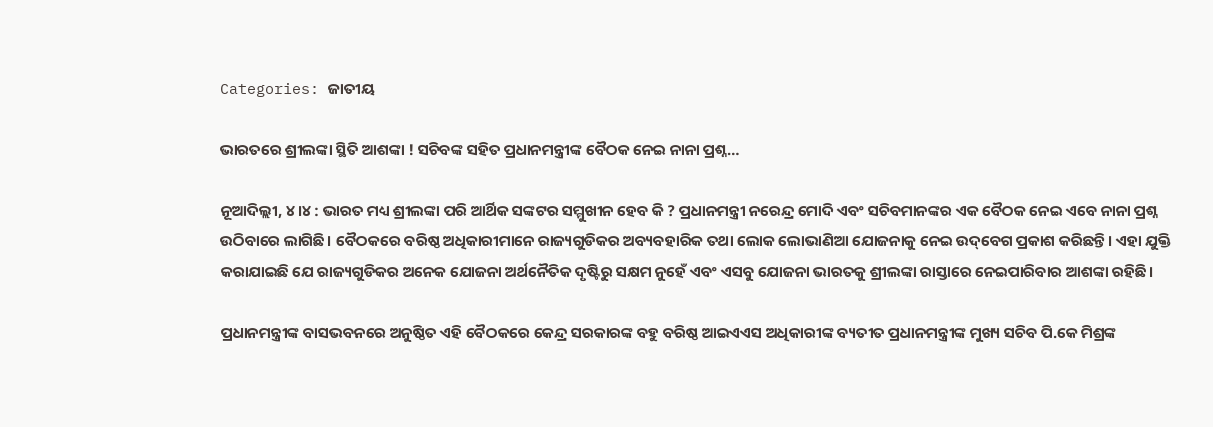Categories: ଜାତୀୟ

ଭାରତରେ ଶ୍ରୀଲଙ୍କା ସ୍ଥିତି ଆଶଙ୍କା ! ସଚିବଙ୍କ ସହିତ ପ୍ରଧାନମନ୍ତ୍ରୀଙ୍କ ବୈଠକ ନେଇ ନାନା ପ୍ରଶ୍ନ…

ନୂଆଦିଲ୍ଲୀ, ୪।୪ : ଭାରତ ମଧ୍ୟ ଶ୍ରୀଲଙ୍କା ପରି ଆର୍ଥିକ ସଙ୍କଟର ସମ୍ମୁଖୀନ ହେବ କି ? ପ୍ରଧାନମନ୍ତ୍ରୀ ନରେନ୍ଦ୍ର ମୋଦି ଏବଂ ସଚିବମାନଙ୍କର ଏକ ବୈଠକ ନେଇ ଏବେ ନାନା ପ୍ରଶ୍ନ ଉଠିବାରେ ଲାଗିଛି। ବୈଠକରେ ବରିଷ୍ଠ ଅଧିକାରୀମାନେ ରାଜ୍ୟଗୁଡିକର ଅବ୍ୟବହାରିକ ତଥା ଲୋକ ଲୋଭାଣିଆ ଯୋଜନାକୁ ନେଇ ଉଦ୍‌ବେଗ ପ୍ରକାଶ କରିଛନ୍ତି। ଏହା ଯୁକ୍ତି କରାଯାଇଛି ଯେ ରାଜ୍ୟଗୁଡିକର ଅନେକ ଯୋଜନା ଅର୍ଥନୈତିକ ଦୃଷ୍ଟିରୁ ସକ୍ଷମ ନୁହେଁ ଏବଂ ଏସବୁ ଯୋଜନା ଭାରତକୁ ଶ୍ରୀଲଙ୍କା ରାସ୍ତାରେ ନେଇପାରିବାର ଆଶଙ୍କା ରହିଛି।

ପ୍ରଧାନମନ୍ତ୍ରୀଙ୍କ ବାସଭବନରେ ଅନୁଷ୍ଠିତ ଏହି ବୈଠକରେ କେନ୍ଦ୍ର ସରକାରଙ୍କ ବହୁ ବରିଷ୍ଠ ଆଇଏଏସ ଅଧିକାରୀଙ୍କ ବ୍ୟତୀତ ପ୍ରଧାନମନ୍ତ୍ରୀଙ୍କ ମୁଖ୍ୟ ସଚିବ ପି.କେ ମିଶ୍ରଙ୍କ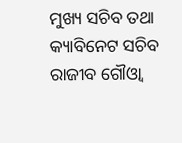ମୁଖ୍ୟ ସଚିବ ତଥା କ୍ୟାବିନେଟ ସଚିବ ରାଜୀବ ଗୌଓ୍ବା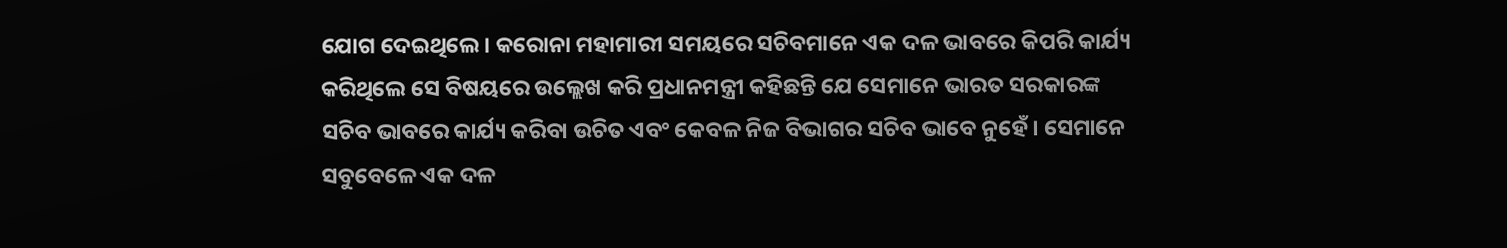ଯୋଗ ଦେଇଥିଲେ। କରୋନା ମହାମାରୀ ସମୟରେ ସଚିବମାନେ ଏକ ଦଳ ଭାବରେ କିପରି କାର୍ଯ୍ୟ କରିଥିଲେ ସେ ବିଷୟରେ ଉଲ୍ଲେଖ କରି ପ୍ରଧାନମନ୍ତ୍ରୀ କହିଛନ୍ତି ଯେ ସେମାନେ ଭାରତ ସରକାରଙ୍କ ସଚିବ ଭାବରେ କାର୍ଯ୍ୟ କରିବା ଉଚିତ ଏବଂ କେବଳ ନିଜ ବିଭାଗର ସଚିବ ଭାବେ ନୁହେଁ। ସେମାନେ ସବୁବେଳେ ଏକ ଦଳ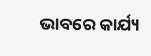ଭାବରେ କାର୍ଯ୍ୟ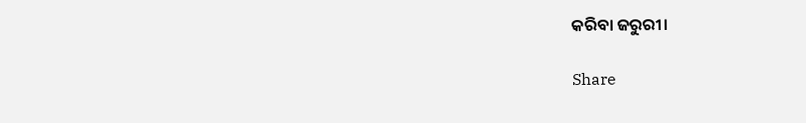କରିବା ଜରୁରୀ।

Share